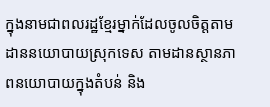ក្នុងនាមជាពលរដ្ឋខ្មែរម្នាក់ដែលចូលចិត្តតាមដាននយោបាយស្រុកទេស តាមដានស្ថានភាពនយោបាយក្នុងតំបន់ និង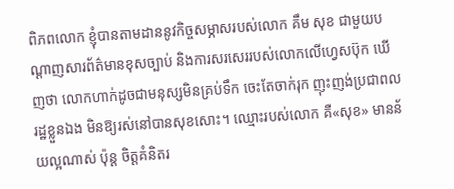ពិភពលោក ខ្ញុំបានតាមដាននូវកិច្ចសម្ភាសរបស់លោក គឹម សុខ ជាមួយបណ្តាញសារព័ត៌មានខុសច្បាប់ និងការសរសេររបស់លោកលើហ្វេសប៊ុក ឃើញថា លោកហាក់ដូចជាមនុស្សមិនគ្រប់ទឹក ចេះតែចាក់រុក ញុះញង់ប្រជាពលរដ្ឋខ្លួនឯង មិនឱ្យរស់នៅបានសុខសោះ។ ឈ្មោះរបស់លោក គឺ«សុខ» មានន័យល្អណាស់ ប៉ុន្ត ចិត្តគំនិតរ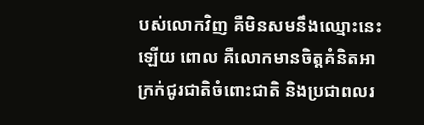បស់លោកវិញ គឺមិនសមនឹងឈ្មោះនេះឡើយ ពោល គឺលោកមានចិត្តគំនិតអាក្រក់ជូរជាតិចំពោះជាតិ និងប្រជាពលរ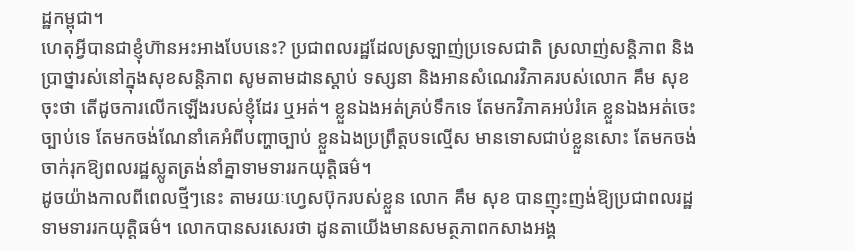ដ្ឋកម្ពុជា។
ហេតុអ្វីបានជាខ្ញុំហ៊ានអះអាងបែបនេះ? ប្រជាពលរដ្ឋដែលស្រឡាញ់ប្រទេសជាតិ ស្រលាញ់សន្តិភាព និងប្រាថ្នារស់នៅក្នុងសុខសន្តិភាព សូមតាមដានស្តាប់ ទស្សនា និងអានសំណេរវិភាគរបស់លោក គឹម សុខ ចុះថា តើដូចការលើកឡើងរបស់ខ្ញុំដែរ ឬអត់។ ខ្លួនឯងអត់គ្រប់ទឹកទេ តែមកវិភាគអប់រំគេ ខ្លួនឯងអត់ចេះច្បាប់ទេ តែមកចង់ណែនាំគេអំពីបញ្ហាច្បាប់ ខ្លួនឯងប្រព្រឹត្តបទល្មើស មានទោសជាប់ខ្លួនសោះ តែមកចង់ចាក់រុកឱ្យពលរដ្ឋស្លូតត្រង់នាំគ្នាទាមទាររកយុត្តិធម៌។
ដូចយ៉ាងកាលពីពេលថ្មីៗនេះ តាមរយៈហ្វេសប៊ុករបស់ខ្លួន លោក គឹម សុខ បានញុះញង់ឱ្យប្រជាពលរដ្ឋទាមទាររកយុត្តិធម៌។ លោកបានសរសេរថា ដូនតាយើងមានសមត្ថភាពកសាងអង្គ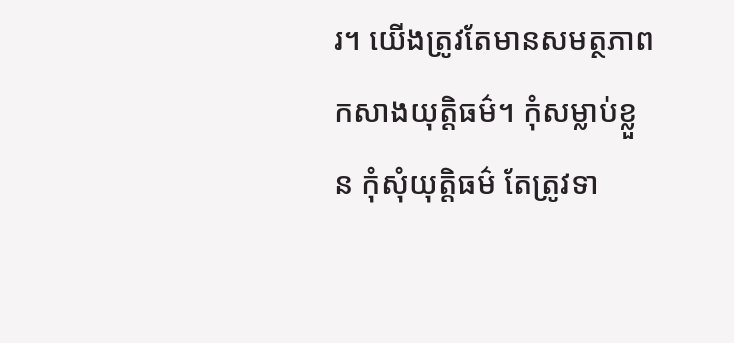រ។ យើងត្រូវតែមានសមត្ថភាពកសាងយុត្តិធម៌។ កុំសម្លាប់ខ្លួន កុំសុំយុត្តិធម៌ តែត្រូវទា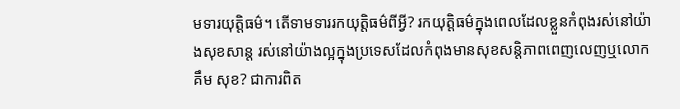មទារយុត្តិធម៌។ តើទាមទាររកយុត្តិធម៌ពីអ្វី? រកយុត្តិធម៌ក្នុងពេលដែលខ្លួនកំពុងរស់នៅយ៉ាងសុខសាន្ត រស់នៅយ៉ាងល្អក្នុងប្រទេសដែលកំពុងមានសុខសន្តិភាពពេញលេញឬលោក គឹម សុខ? ជាការពិត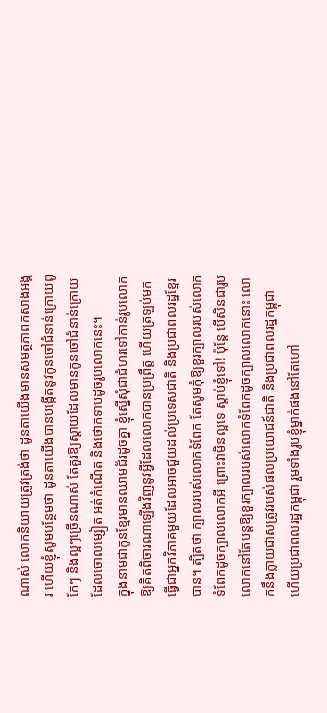ណាស់ លោកនិយាយត្រូវត្រង់ថា ដូនតាយើងមានសមត្ថភាពកសាងអង្គរ ហើយខ្ញុំសូមបន្ថែមថា ដូនតាយើងបានបង្កើតនូវកូនចៅជំនាន់ក្រោយពូកែៗ និងល្អៗច្រើនណាស់ តែគួរឱ្យស្តាយដែលមានកូនចៅជំនាន់ក្រោយដែលចោលម្សៀត អត់កំណើត និងថោកទាបដូចរូបលោកនេះ។
ក្នុងនាមជាកូនខ្មែរមានឈាមជ័រដូចគ្នា ខ្ញុំស្នើសុំជាជំហរទៅកាន់រូបលោកឱ្យគិតពិចារណាឡើងវិញនូវអ្វីដែលលោកបានប្រព្រឹត្ត ហើយត្រឡប់មកធ្វើជាអ្នកវិភាគមួយដែលអាចជួយដល់ប្រទេសជាតិ និងប្រជាពលរដ្ឋខ្មែរបាន។ ត្បិតថា ក្បាលរបស់លោកទំពែក តែសូមកុំឱ្យខួរក្បាលរបស់លោកទំពែកដូចក្បាលលោកអី ព្រោះវាមិនល្អទេ ស្តាប់ខ្ញុំទៅ! ប៉ុន្តែ បើសិនជារូបលោកនៅតែបន្តឱ្យខួរក្បាលរបស់លោកទំពែកដូចក្បាលលោកនោះ លោកនឹងក្លាយជាសត្រូវរបស់ផលប្រយោជន៍ជាតិ និងប្រជាពលរដ្ឋកម្ពុជា ហើយប្រជាពលរដ្ឋកម្ពុជា រួមទាំងរូបខ្ញុំម្នាក់ផងនៅតែហៅ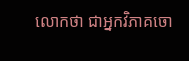លោកថា ជាអ្នកវិភាគចោ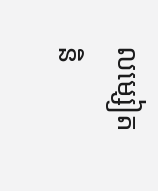លម្សៀត និ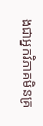ងជាអ្នកវិភាគមិនគ្រ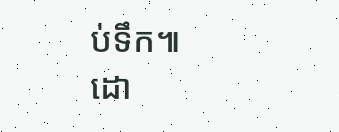ប់ទឹក៕
ដោ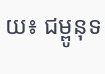យ៖ ជម្ពូនុទ